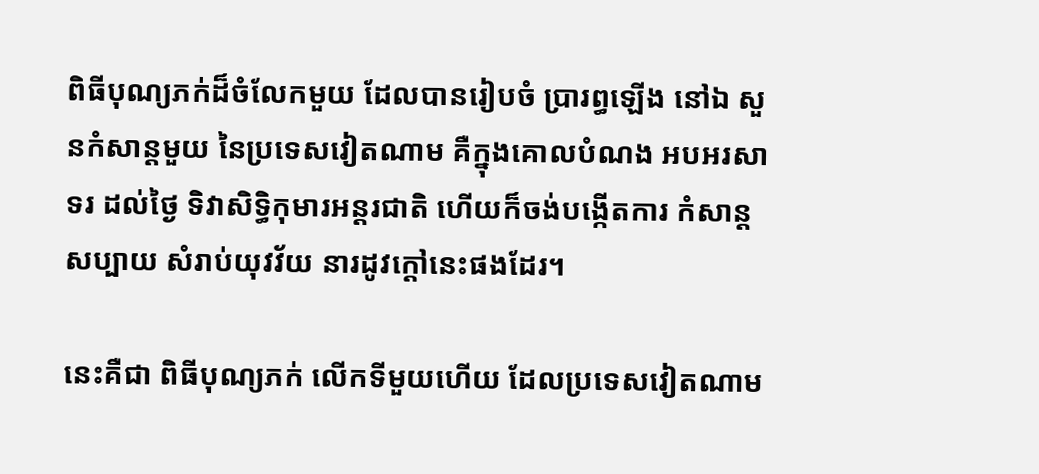ពិធីបុណ្យភក់ដ៏ចំលែកមួយ ដែលបានរៀបចំ ប្រារព្ធឡើង នៅឯ សួនកំសាន្ដមួយ នៃប្រទេសវៀតណាម គឺក្នុងគោលបំណង អបអរសាទរ ដល់ថ្ងៃ ទិវាសិទ្ធិកុមារអន្តរជាតិ ហើយក៏ចង់បង្កើតការ កំសាន្តសប្បាយ សំរាប់យុវវ័យ នារដូវក្ដៅនេះផងដែរ។

នេះគឺជា ពិធីបុណ្យភក់ លើកទីមួយហើយ ដែលប្រទេសវៀតណាម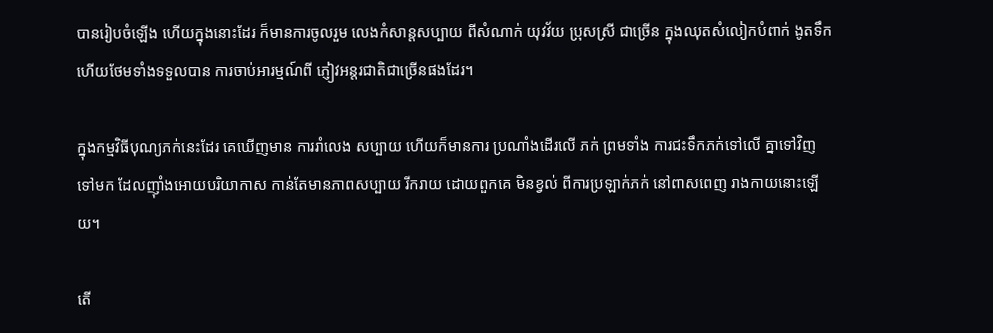បានរៀបចំឡើង ហើយក្នុងនោះដែរ ក៏មានការចូលរួម លេងកំសាន្តសប្បាយ ពីសំណាក់ យុវវ័យ ប្រុសស្រី ជាច្រើន ក្នុងឈុតសំលៀកបំពាក់ ងូតទឹក ហើយថែមទាំងទទួលបាន ការចាប់អារម្មណ៍ពី ភ្ញៀវអន្តរជាតិជាច្រើនផងដែរ។

ក្នុងកម្មវិធីបុណ្យភក់នេះដែរ គេឃើញមាន ការរាំលេង សប្បាយ ហើយក៏មានការ ប្រណាំងដើរលើ ភក់ ព្រមទាំង ការជះទឹកភក់ទៅលើ គ្នាទៅវិញទៅមក ដែលញ៉ាំងអោយបរិយាកាស កាន់តែមានភាពសប្បាយ រីករាយ ដោយពួកគេ មិនខ្វល់ ពីការប្រឡាក់ភក់ នៅពាសពេញ រាងកាយនោះឡើយ។

តើ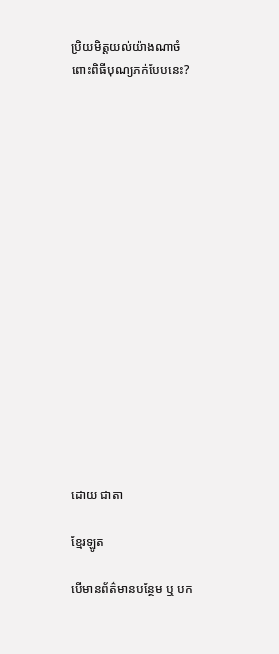ប្រិយមិត្តយល់យ៉ាងណាចំពោះពិធីបុណ្យភក់បែបនេះ?

















ដោយ ជាតា

ខ្មែរឡូត

បើមានព័ត៌មានបន្ថែម ឬ បក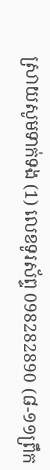ស្រាយសូមទាក់ទង (1) លេខទូរស័ព្ទ 098282890 (៨-១១ព្រឹក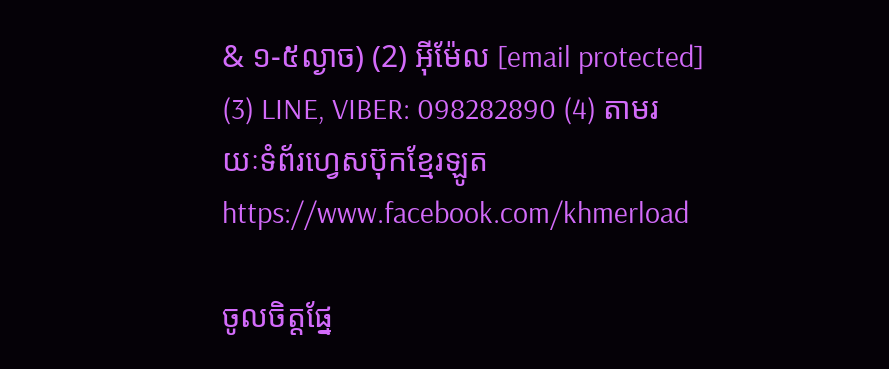& ១-៥ល្ងាច) (2) អ៊ីម៉ែល [email protected] (3) LINE, VIBER: 098282890 (4) តាមរយៈទំព័រហ្វេសប៊ុកខ្មែរឡូត https://www.facebook.com/khmerload

ចូលចិត្តផ្នែ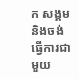ក សង្គម និងចង់ធ្វើការជាមួយ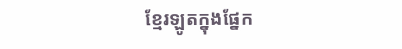ខ្មែរឡូតក្នុងផ្នែក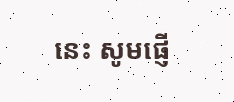នេះ សូមផ្ញើ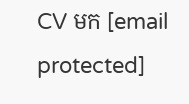CV មក [email protected]